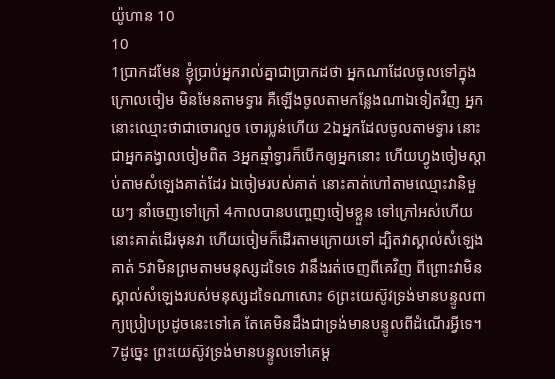យ៉ូហាន 10
10
1ប្រាកដមែន ខ្ញុំប្រាប់អ្នករាល់គ្នាជាប្រាកដថា អ្នកណាដែលចូលទៅក្នុងក្រោលចៀម មិនមែនតាមទ្វារ គឺឡើងចូលតាមកន្លែងណាឯទៀតវិញ អ្នកនោះឈ្មោះថាជាចោរលួច ចោរប្លន់ហើយ 2ឯអ្នកដែលចូលតាមទ្វារ នោះជាអ្នកគង្វាលចៀមពិត 3អ្នកឆ្មាំទ្វារក៏បើកឲ្យអ្នកនោះ ហើយហ្វូងចៀមស្តាប់តាមសំឡេងគាត់ដែរ ឯចៀមរបស់គាត់ នោះគាត់ហៅតាមឈ្មោះវានិមួយៗ នាំចេញទៅក្រៅ 4កាលបានបញ្ចេញចៀមខ្លួន ទៅក្រៅអស់ហើយ នោះគាត់ដើរមុនវា ហើយចៀមក៏ដើរតាមក្រោយទៅ ដ្បិតវាស្គាល់សំឡេងគាត់ 5វាមិនព្រមតាមមនុស្សដទៃទេ វានឹងរត់ចេញពីគេវិញ ពីព្រោះវាមិនស្គាល់សំឡេងរបស់មនុស្សដទៃណាសោះ 6ព្រះយេស៊ូវទ្រង់មានបន្ទូលពាក្យប្រៀបប្រដូចនេះទៅគេ តែគេមិនដឹងជាទ្រង់មានបន្ទូលពីដំណើរអ្វីទេ។
7ដូច្នេះ ព្រះយេស៊ូវទ្រង់មានបន្ទូលទៅគេម្ត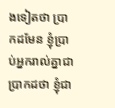ងទៀតថា ប្រាកដមែន ខ្ញុំប្រាប់អ្នករាល់គ្នាជាប្រាកដថា ខ្ញុំជា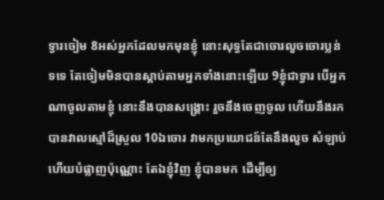ទ្វារចៀម 8អស់អ្នកដែលមកមុនខ្ញុំ នោះសុទ្ធតែជាចោរលួចចោរប្លន់ទទេ តែចៀមមិនបានស្តាប់តាមអ្នកទាំងនោះឡើយ 9ខ្ញុំជាទ្វារ បើអ្នកណាចូលតាមខ្ញុំ នោះនឹងបានសង្គ្រោះ រួចនឹងចេញចូល ហើយនឹងរកបានវាលស្មៅដ៏ស្រួល 10ឯចោរ វាមកប្រយោជន៍តែនឹងលួច សំឡាប់ ហើយបំផ្លាញប៉ុណ្ណោះ តែឯខ្ញុំវិញ ខ្ញុំបានមក ដើម្បីឲ្យ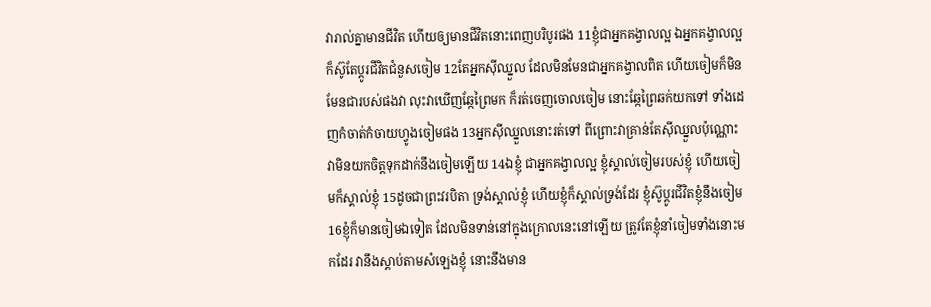វារាល់គ្នាមានជីវិត ហើយឲ្យមានជីវិតនោះពេញបរិបូរផង 11ខ្ញុំជាអ្នកគង្វាលល្អ ឯអ្នកគង្វាលល្អ ក៏ស៊ូតែប្តូរជីវិតជំនួសចៀម 12តែអ្នកស៊ីឈ្នួល ដែលមិនមែនជាអ្នកគង្វាលពិត ហើយចៀមក៏មិនមែនជារបស់ផងវា លុះវាឃើញឆ្កែព្រៃមក ក៏រត់ចេញចោលចៀម នោះឆ្កែព្រៃឆក់យកទៅ ទាំងដេញកំចាត់កំចាយហ្វូងចៀមផង 13អ្នកស៊ីឈ្នួលនោះរត់ទៅ ពីព្រោះវាគ្រាន់តែស៊ីឈ្នួលប៉ុណ្ណោះ វាមិនយកចិត្តទុកដាក់នឹងចៀមឡើយ 14ឯខ្ញុំ ជាអ្នកគង្វាលល្អ ខ្ញុំស្គាល់ចៀមរបស់ខ្ញុំ ហើយចៀមក៏ស្គាល់ខ្ញុំ 15ដូចជាព្រះវរបិតា ទ្រង់ស្គាល់ខ្ញុំ ហើយខ្ញុំក៏ស្គាល់ទ្រង់ដែរ ខ្ញុំស៊ូប្តូរជីវិតខ្ញុំនឹងចៀម 16ខ្ញុំក៏មានចៀមឯទៀត ដែលមិនទាន់នៅក្នុងក្រោលនេះនៅឡើយ ត្រូវតែខ្ញុំនាំចៀមទាំងនោះមកដែរ វានឹងស្តាប់តាមសំឡេងខ្ញុំ នោះនឹងមាន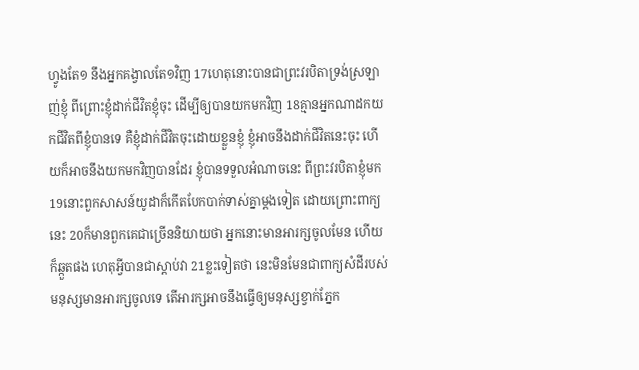ហ្វូងតែ១ នឹងអ្នកគង្វាលតែ១វិញ 17ហេតុនោះបានជាព្រះវរបិតាទ្រង់ស្រឡាញ់ខ្ញុំ ពីព្រោះខ្ញុំដាក់ជីវិតខ្ញុំចុះ ដើម្បីឲ្យបានយកមកវិញ 18គ្មានអ្នកណាដកយកជីវិតពីខ្ញុំបានទេ គឺខ្ញុំដាក់ជីវិតចុះដោយខ្លួនខ្ញុំ ខ្ញុំអាចនឹងដាក់ជីវិតនេះចុះ ហើយក៏អាចនឹងយកមកវិញបានដែរ ខ្ញុំបានទទួលអំណាចនេះ ពីព្រះវរបិតាខ្ញុំមក 19នោះពួកសាសន៍យូដាក៏កើតបែកបាក់ទាស់គ្នាម្តងទៀត ដោយព្រោះពាក្យនេះ 20ក៏មានពួកគេជាច្រើននិយាយថា អ្នកនោះមានអារក្សចូលមែន ហើយក៏ឆ្កួតផង ហេតុអ្វីបានជាស្តាប់វា 21ខ្លះទៀតថា នេះមិនមែនជាពាក្យសំដីរបស់មនុស្សមានអារក្សចូលទេ តើអារក្សអាចនឹងធ្វើឲ្យមនុស្សខ្វាក់ភ្នែក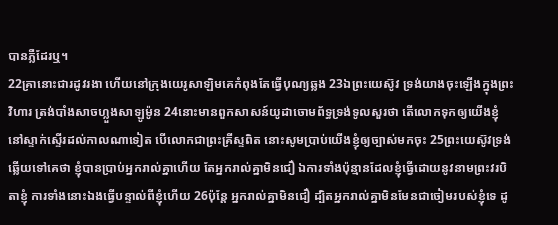បានភ្លឺដែរឬ។
22គ្រានោះជារដូវរងា ហើយនៅក្រុងយេរូសាឡិមគេកំពុងតែធ្វើបុណ្យឆ្លង 23ឯព្រះយេស៊ូវ ទ្រង់យាងចុះឡើងក្នុងព្រះវិហារ ត្រង់បាំងសាចហ្លួងសាឡូម៉ូន 24នោះមានពួកសាសន៍យូដាចោមព័ទ្ធទ្រង់ទូលសួរថា តើលោកទុកឲ្យយើងខ្ញុំនៅស្ទាក់ស្ទើរដល់កាលណាទៀត បើលោកជាព្រះគ្រីស្ទពិត នោះសូមប្រាប់យើងខ្ញុំឲ្យច្បាស់មកចុះ 25ព្រះយេស៊ូវទ្រង់ឆ្លើយទៅគេថា ខ្ញុំបានប្រាប់អ្នករាល់គ្នាហើយ តែអ្នករាល់គ្នាមិនជឿ ឯការទាំងប៉ុន្មានដែលខ្ញុំធ្វើដោយនូវនាមព្រះវរបិតាខ្ញុំ ការទាំងនោះឯងធ្វើបន្ទាល់ពីខ្ញុំហើយ 26ប៉ុន្តែ អ្នករាល់គ្នាមិនជឿ ដ្បិតអ្នករាល់គ្នាមិនមែនជាចៀមរបស់ខ្ញុំទេ ដូ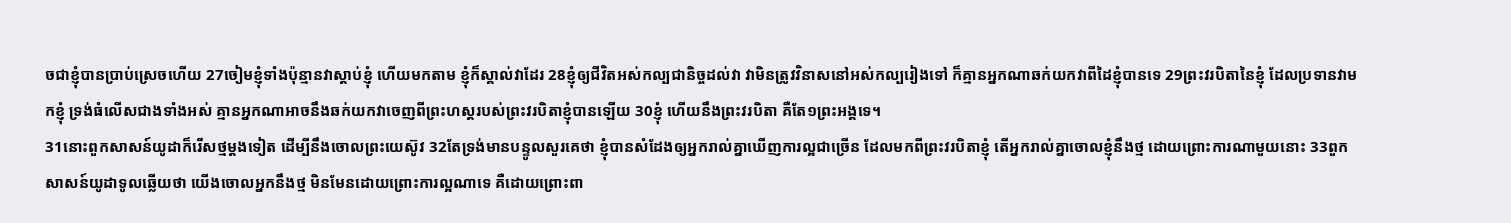ចជាខ្ញុំបានប្រាប់ស្រេចហើយ 27ចៀមខ្ញុំទាំងប៉ុន្មានវាស្តាប់ខ្ញុំ ហើយមកតាម ខ្ញុំក៏ស្គាល់វាដែរ 28ខ្ញុំឲ្យជីវិតអស់កល្បជានិច្ចដល់វា វាមិនត្រូវវិនាសនៅអស់កល្បរៀងទៅ ក៏គ្មានអ្នកណាឆក់យកវាពីដៃខ្ញុំបានទេ 29ព្រះវរបិតានៃខ្ញុំ ដែលប្រទានវាមកខ្ញុំ ទ្រង់ធំលើសជាងទាំងអស់ គ្មានអ្នកណាអាចនឹងឆក់យកវាចេញពីព្រះហស្តរបស់ព្រះវរបិតាខ្ញុំបានឡើយ 30ខ្ញុំ ហើយនឹងព្រះវរបិតា គឺតែ១ព្រះអង្គទេ។
31នោះពួកសាសន៍យូដាក៏រើសថ្មម្តងទៀត ដើម្បីនឹងចោលព្រះយេស៊ូវ 32តែទ្រង់មានបន្ទូលសួរគេថា ខ្ញុំបានសំដែងឲ្យអ្នករាល់គ្នាឃើញការល្អជាច្រើន ដែលមកពីព្រះវរបិតាខ្ញុំ តើអ្នករាល់គ្នាចោលខ្ញុំនឹងថ្ម ដោយព្រោះការណាមួយនោះ 33ពួកសាសន៍យូដាទូលឆ្លើយថា យើងចោលអ្នកនឹងថ្ម មិនមែនដោយព្រោះការល្អណាទេ គឺដោយព្រោះពា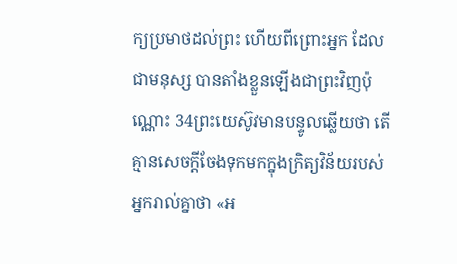ក្យប្រមាថដល់ព្រះ ហើយពីព្រោះអ្នក ដែលជាមនុស្ស បានតាំងខ្លួនឡើងជាព្រះវិញប៉ុណ្ណោះ 34ព្រះយេស៊ូវមានបន្ទូលឆ្លើយថា តើគ្មានសេចក្ដីចែងទុកមកក្នុងក្រិត្យវិន័យរបស់អ្នករាល់គ្នាថា «អ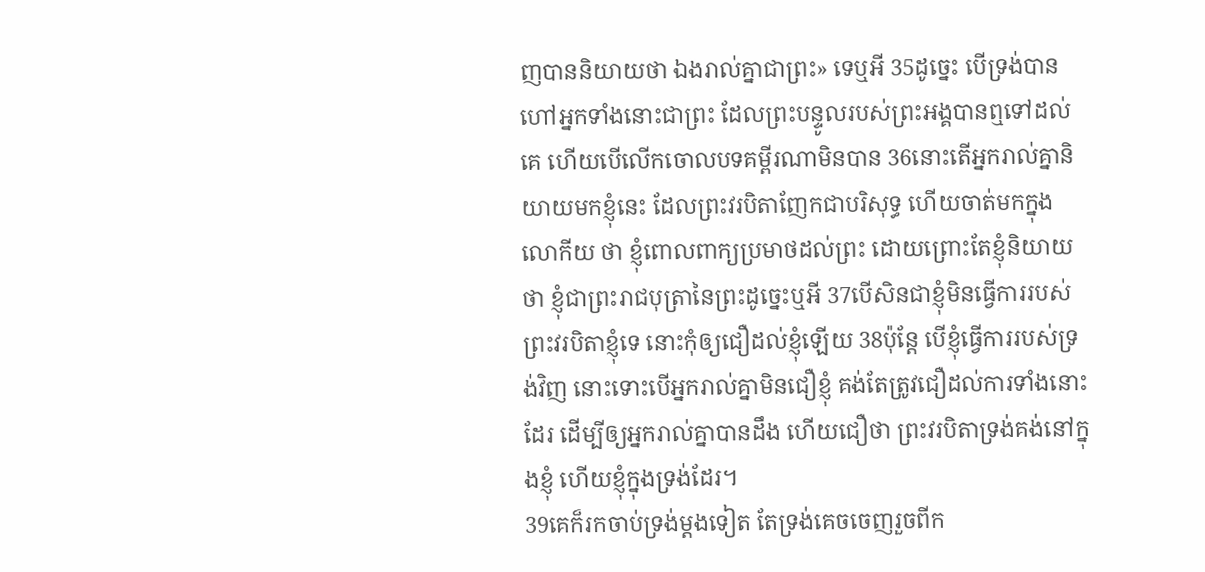ញបាននិយាយថា ឯងរាល់គ្នាជាព្រះ» ទេឬអី 35ដូច្នេះ បើទ្រង់បានហៅអ្នកទាំងនោះជាព្រះ ដែលព្រះបន្ទូលរបស់ព្រះអង្គបានឮទៅដល់គេ ហើយបើលើកចោលបទគម្ពីរណាមិនបាន 36នោះតើអ្នករាល់គ្នានិយាយមកខ្ញុំនេះ ដែលព្រះវរបិតាញែកជាបរិសុទ្ធ ហើយចាត់មកក្នុងលោកីយ ថា ខ្ញុំពោលពាក្យប្រមាថដល់ព្រះ ដោយព្រោះតែខ្ញុំនិយាយថា ខ្ញុំជាព្រះរាជបុត្រានៃព្រះដូច្នេះឬអី 37បើសិនជាខ្ញុំមិនធ្វើការរបស់ព្រះវរបិតាខ្ញុំទេ នោះកុំឲ្យជឿដល់ខ្ញុំឡើយ 38ប៉ុន្តែ បើខ្ញុំធ្វើការរបស់ទ្រង់វិញ នោះទោះបើអ្នករាល់គ្នាមិនជឿខ្ញុំ គង់តែត្រូវជឿដល់ការទាំងនោះដែរ ដើម្បីឲ្យអ្នករាល់គ្នាបានដឹង ហើយជឿថា ព្រះវរបិតាទ្រង់គង់នៅក្នុងខ្ញុំ ហើយខ្ញុំក្នុងទ្រង់ដែរ។
39គេក៏រកចាប់ទ្រង់ម្តងទៀត តែទ្រង់គេចចេញរួចពីក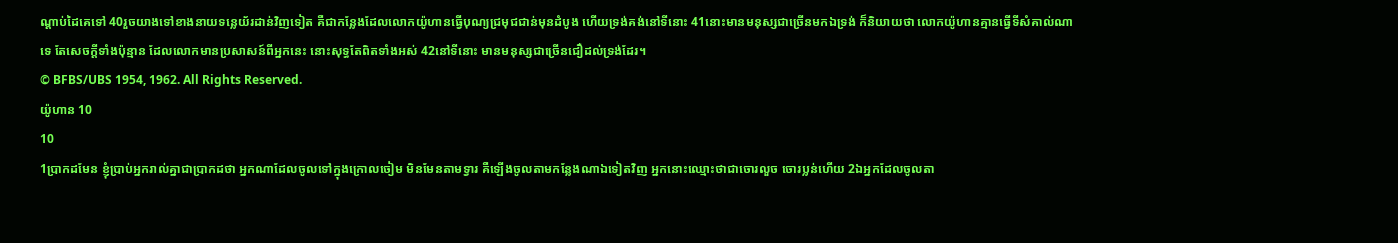ណ្តាប់ដៃគេទៅ 40រួចយាងទៅខាងនាយទន្លេយ័រដាន់វិញទៀត គឺជាកន្លែងដែលលោកយ៉ូហានធ្វើបុណ្យជ្រមុជជាន់មុនដំបូង ហើយទ្រង់គង់នៅទីនោះ 41នោះមានមនុស្សជាច្រើនមកឯទ្រង់ ក៏និយាយថា លោកយ៉ូហានគ្មានធ្វើទីសំគាល់ណាទេ តែសេចក្ដីទាំងប៉ុន្មាន ដែលលោកមានប្រសាសន៍ពីអ្នកនេះ នោះសុទ្ធតែពិតទាំងអស់ 42នៅទីនោះ មានមនុស្សជាច្រើនជឿដល់ទ្រង់ដែរ។
© BFBS/UBS 1954, 1962. All Rights Reserved.
យ៉ូហាន 10
10
1ប្រាកដមែន ខ្ញុំប្រាប់អ្នករាល់គ្នាជាប្រាកដថា អ្នកណាដែលចូលទៅក្នុងក្រោលចៀម មិនមែនតាមទ្វារ គឺឡើងចូលតាមកន្លែងណាឯទៀតវិញ អ្នកនោះឈ្មោះថាជាចោរលួច ចោរប្លន់ហើយ 2ឯអ្នកដែលចូលតា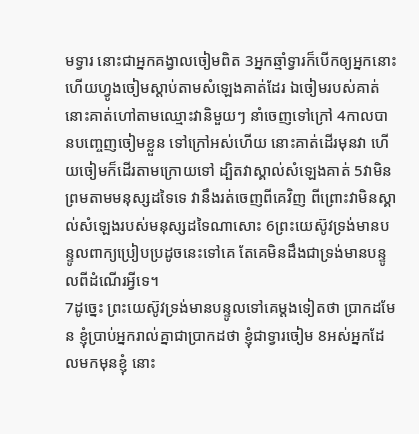មទ្វារ នោះជាអ្នកគង្វាលចៀមពិត 3អ្នកឆ្មាំទ្វារក៏បើកឲ្យអ្នកនោះ ហើយហ្វូងចៀមស្តាប់តាមសំឡេងគាត់ដែរ ឯចៀមរបស់គាត់ នោះគាត់ហៅតាមឈ្មោះវានិមួយៗ នាំចេញទៅក្រៅ 4កាលបានបញ្ចេញចៀមខ្លួន ទៅក្រៅអស់ហើយ នោះគាត់ដើរមុនវា ហើយចៀមក៏ដើរតាមក្រោយទៅ ដ្បិតវាស្គាល់សំឡេងគាត់ 5វាមិនព្រមតាមមនុស្សដទៃទេ វានឹងរត់ចេញពីគេវិញ ពីព្រោះវាមិនស្គាល់សំឡេងរបស់មនុស្សដទៃណាសោះ 6ព្រះយេស៊ូវទ្រង់មានបន្ទូលពាក្យប្រៀបប្រដូចនេះទៅគេ តែគេមិនដឹងជាទ្រង់មានបន្ទូលពីដំណើរអ្វីទេ។
7ដូច្នេះ ព្រះយេស៊ូវទ្រង់មានបន្ទូលទៅគេម្តងទៀតថា ប្រាកដមែន ខ្ញុំប្រាប់អ្នករាល់គ្នាជាប្រាកដថា ខ្ញុំជាទ្វារចៀម 8អស់អ្នកដែលមកមុនខ្ញុំ នោះ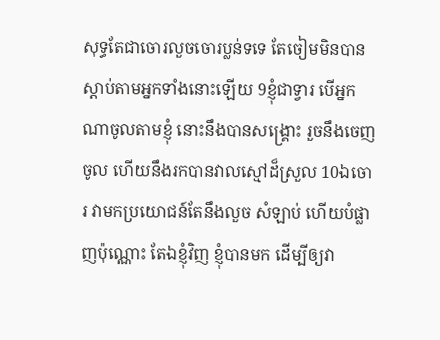សុទ្ធតែជាចោរលួចចោរប្លន់ទទេ តែចៀមមិនបានស្តាប់តាមអ្នកទាំងនោះឡើយ 9ខ្ញុំជាទ្វារ បើអ្នកណាចូលតាមខ្ញុំ នោះនឹងបានសង្គ្រោះ រួចនឹងចេញចូល ហើយនឹងរកបានវាលស្មៅដ៏ស្រួល 10ឯចោរ វាមកប្រយោជន៍តែនឹងលួច សំឡាប់ ហើយបំផ្លាញប៉ុណ្ណោះ តែឯខ្ញុំវិញ ខ្ញុំបានមក ដើម្បីឲ្យវា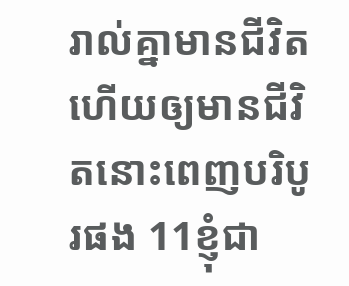រាល់គ្នាមានជីវិត ហើយឲ្យមានជីវិតនោះពេញបរិបូរផង 11ខ្ញុំជា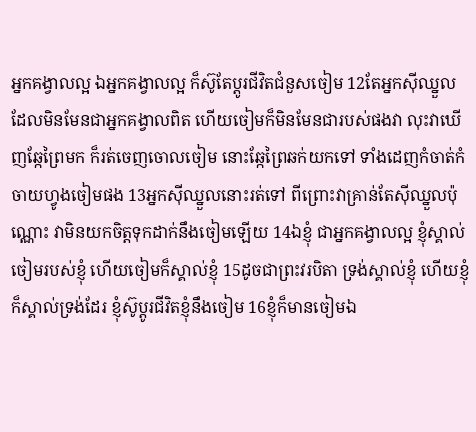អ្នកគង្វាលល្អ ឯអ្នកគង្វាលល្អ ក៏ស៊ូតែប្តូរជីវិតជំនួសចៀម 12តែអ្នកស៊ីឈ្នួល ដែលមិនមែនជាអ្នកគង្វាលពិត ហើយចៀមក៏មិនមែនជារបស់ផងវា លុះវាឃើញឆ្កែព្រៃមក ក៏រត់ចេញចោលចៀម នោះឆ្កែព្រៃឆក់យកទៅ ទាំងដេញកំចាត់កំចាយហ្វូងចៀមផង 13អ្នកស៊ីឈ្នួលនោះរត់ទៅ ពីព្រោះវាគ្រាន់តែស៊ីឈ្នួលប៉ុណ្ណោះ វាមិនយកចិត្តទុកដាក់នឹងចៀមឡើយ 14ឯខ្ញុំ ជាអ្នកគង្វាលល្អ ខ្ញុំស្គាល់ចៀមរបស់ខ្ញុំ ហើយចៀមក៏ស្គាល់ខ្ញុំ 15ដូចជាព្រះវរបិតា ទ្រង់ស្គាល់ខ្ញុំ ហើយខ្ញុំក៏ស្គាល់ទ្រង់ដែរ ខ្ញុំស៊ូប្តូរជីវិតខ្ញុំនឹងចៀម 16ខ្ញុំក៏មានចៀមឯ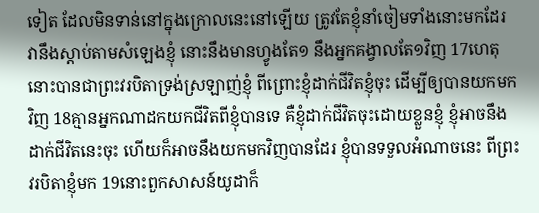ទៀត ដែលមិនទាន់នៅក្នុងក្រោលនេះនៅឡើយ ត្រូវតែខ្ញុំនាំចៀមទាំងនោះមកដែរ វានឹងស្តាប់តាមសំឡេងខ្ញុំ នោះនឹងមានហ្វូងតែ១ នឹងអ្នកគង្វាលតែ១វិញ 17ហេតុនោះបានជាព្រះវរបិតាទ្រង់ស្រឡាញ់ខ្ញុំ ពីព្រោះខ្ញុំដាក់ជីវិតខ្ញុំចុះ ដើម្បីឲ្យបានយកមកវិញ 18គ្មានអ្នកណាដកយកជីវិតពីខ្ញុំបានទេ គឺខ្ញុំដាក់ជីវិតចុះដោយខ្លួនខ្ញុំ ខ្ញុំអាចនឹងដាក់ជីវិតនេះចុះ ហើយក៏អាចនឹងយកមកវិញបានដែរ ខ្ញុំបានទទួលអំណាចនេះ ពីព្រះវរបិតាខ្ញុំមក 19នោះពួកសាសន៍យូដាក៏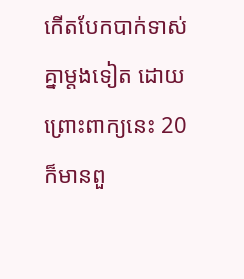កើតបែកបាក់ទាស់គ្នាម្តងទៀត ដោយព្រោះពាក្យនេះ 20ក៏មានពួ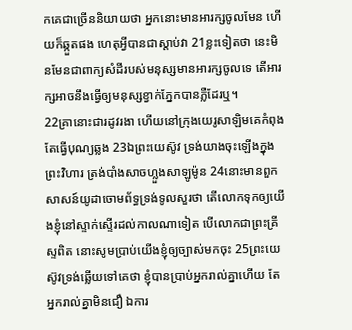កគេជាច្រើននិយាយថា អ្នកនោះមានអារក្សចូលមែន ហើយក៏ឆ្កួតផង ហេតុអ្វីបានជាស្តាប់វា 21ខ្លះទៀតថា នេះមិនមែនជាពាក្យសំដីរបស់មនុស្សមានអារក្សចូលទេ តើអារក្សអាចនឹងធ្វើឲ្យមនុស្សខ្វាក់ភ្នែកបានភ្លឺដែរឬ។
22គ្រានោះជារដូវរងា ហើយនៅក្រុងយេរូសាឡិមគេកំពុងតែធ្វើបុណ្យឆ្លង 23ឯព្រះយេស៊ូវ ទ្រង់យាងចុះឡើងក្នុងព្រះវិហារ ត្រង់បាំងសាចហ្លួងសាឡូម៉ូន 24នោះមានពួកសាសន៍យូដាចោមព័ទ្ធទ្រង់ទូលសួរថា តើលោកទុកឲ្យយើងខ្ញុំនៅស្ទាក់ស្ទើរដល់កាលណាទៀត បើលោកជាព្រះគ្រីស្ទពិត នោះសូមប្រាប់យើងខ្ញុំឲ្យច្បាស់មកចុះ 25ព្រះយេស៊ូវទ្រង់ឆ្លើយទៅគេថា ខ្ញុំបានប្រាប់អ្នករាល់គ្នាហើយ តែអ្នករាល់គ្នាមិនជឿ ឯការ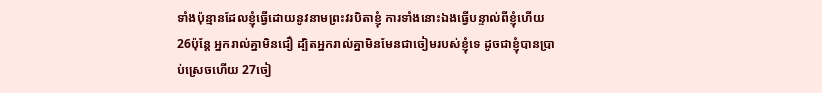ទាំងប៉ុន្មានដែលខ្ញុំធ្វើដោយនូវនាមព្រះវរបិតាខ្ញុំ ការទាំងនោះឯងធ្វើបន្ទាល់ពីខ្ញុំហើយ 26ប៉ុន្តែ អ្នករាល់គ្នាមិនជឿ ដ្បិតអ្នករាល់គ្នាមិនមែនជាចៀមរបស់ខ្ញុំទេ ដូចជាខ្ញុំបានប្រាប់ស្រេចហើយ 27ចៀ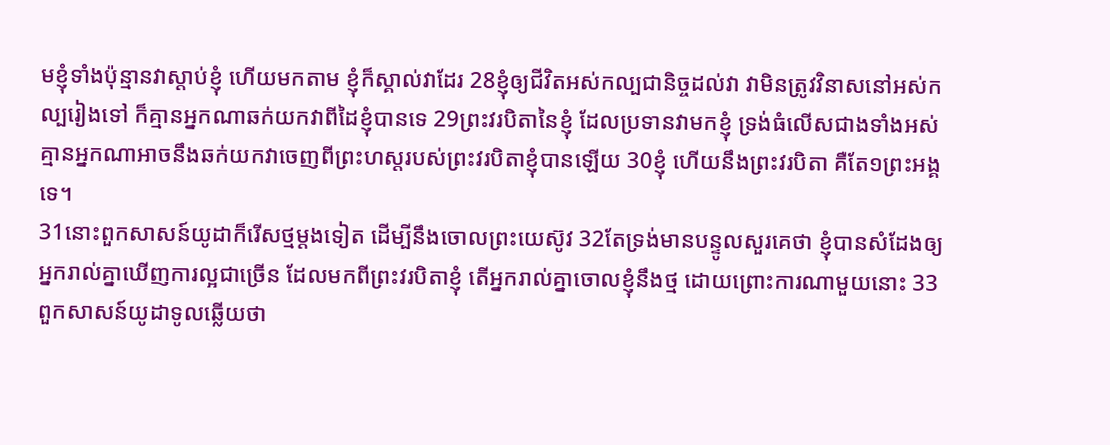មខ្ញុំទាំងប៉ុន្មានវាស្តាប់ខ្ញុំ ហើយមកតាម ខ្ញុំក៏ស្គាល់វាដែរ 28ខ្ញុំឲ្យជីវិតអស់កល្បជានិច្ចដល់វា វាមិនត្រូវវិនាសនៅអស់កល្បរៀងទៅ ក៏គ្មានអ្នកណាឆក់យកវាពីដៃខ្ញុំបានទេ 29ព្រះវរបិតានៃខ្ញុំ ដែលប្រទានវាមកខ្ញុំ ទ្រង់ធំលើសជាងទាំងអស់ គ្មានអ្នកណាអាចនឹងឆក់យកវាចេញពីព្រះហស្តរបស់ព្រះវរបិតាខ្ញុំបានឡើយ 30ខ្ញុំ ហើយនឹងព្រះវរបិតា គឺតែ១ព្រះអង្គទេ។
31នោះពួកសាសន៍យូដាក៏រើសថ្មម្តងទៀត ដើម្បីនឹងចោលព្រះយេស៊ូវ 32តែទ្រង់មានបន្ទូលសួរគេថា ខ្ញុំបានសំដែងឲ្យអ្នករាល់គ្នាឃើញការល្អជាច្រើន ដែលមកពីព្រះវរបិតាខ្ញុំ តើអ្នករាល់គ្នាចោលខ្ញុំនឹងថ្ម ដោយព្រោះការណាមួយនោះ 33ពួកសាសន៍យូដាទូលឆ្លើយថា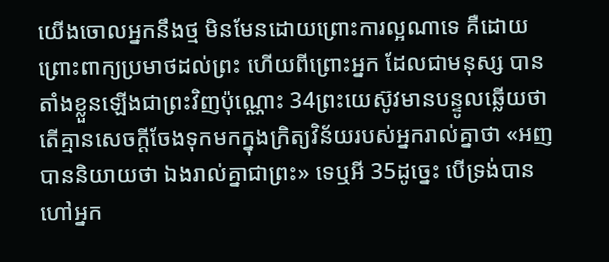យើងចោលអ្នកនឹងថ្ម មិនមែនដោយព្រោះការល្អណាទេ គឺដោយព្រោះពាក្យប្រមាថដល់ព្រះ ហើយពីព្រោះអ្នក ដែលជាមនុស្ស បានតាំងខ្លួនឡើងជាព្រះវិញប៉ុណ្ណោះ 34ព្រះយេស៊ូវមានបន្ទូលឆ្លើយថា តើគ្មានសេចក្ដីចែងទុកមកក្នុងក្រិត្យវិន័យរបស់អ្នករាល់គ្នាថា «អញបាននិយាយថា ឯងរាល់គ្នាជាព្រះ» ទេឬអី 35ដូច្នេះ បើទ្រង់បានហៅអ្នក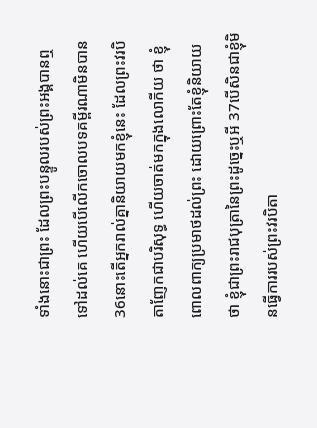ទាំងនោះជាព្រះ ដែលព្រះបន្ទូលរបស់ព្រះអង្គបានឮទៅដល់គេ ហើយបើលើកចោលបទគម្ពីរណាមិនបាន 36នោះតើអ្នករាល់គ្នានិយាយមកខ្ញុំនេះ ដែលព្រះវរបិតាញែកជាបរិសុទ្ធ ហើយចាត់មកក្នុងលោកីយ ថា ខ្ញុំពោលពាក្យប្រមាថដល់ព្រះ ដោយព្រោះតែខ្ញុំនិយាយថា ខ្ញុំជាព្រះរាជបុត្រានៃព្រះដូច្នេះឬអី 37បើសិនជាខ្ញុំមិនធ្វើការរបស់ព្រះវរបិតា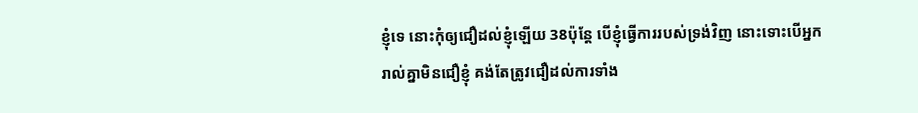ខ្ញុំទេ នោះកុំឲ្យជឿដល់ខ្ញុំឡើយ 38ប៉ុន្តែ បើខ្ញុំធ្វើការរបស់ទ្រង់វិញ នោះទោះបើអ្នករាល់គ្នាមិនជឿខ្ញុំ គង់តែត្រូវជឿដល់ការទាំង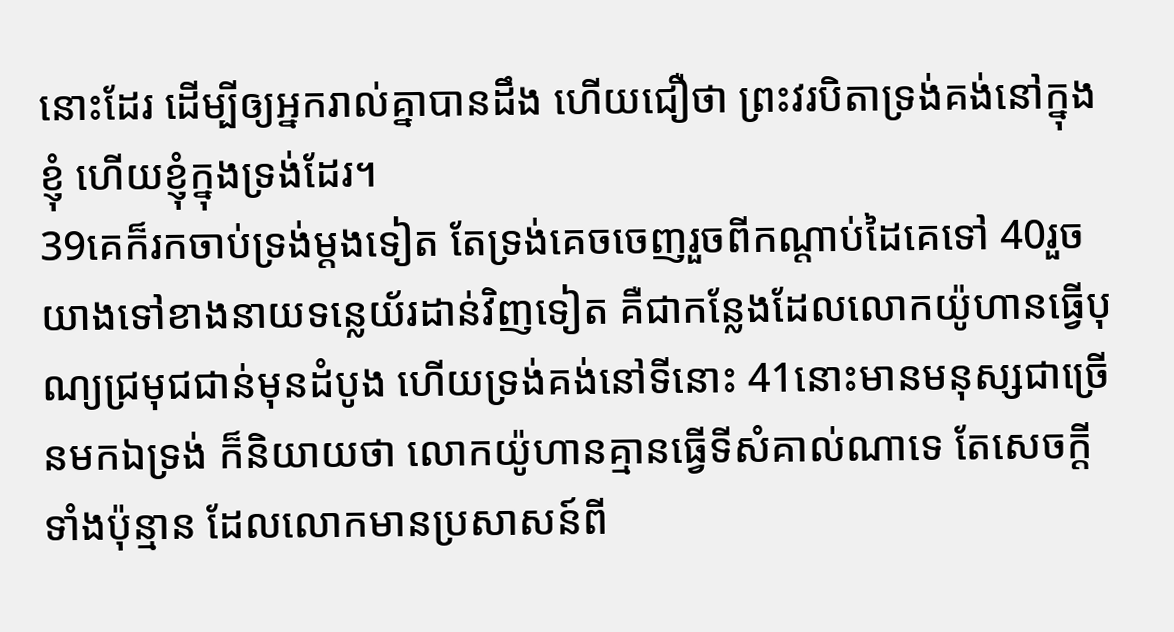នោះដែរ ដើម្បីឲ្យអ្នករាល់គ្នាបានដឹង ហើយជឿថា ព្រះវរបិតាទ្រង់គង់នៅក្នុងខ្ញុំ ហើយខ្ញុំក្នុងទ្រង់ដែរ។
39គេក៏រកចាប់ទ្រង់ម្តងទៀត តែទ្រង់គេចចេញរួចពីកណ្តាប់ដៃគេទៅ 40រួចយាងទៅខាងនាយទន្លេយ័រដាន់វិញទៀត គឺជាកន្លែងដែលលោកយ៉ូហានធ្វើបុណ្យជ្រមុជជាន់មុនដំបូង ហើយទ្រង់គង់នៅទីនោះ 41នោះមានមនុស្សជាច្រើនមកឯទ្រង់ ក៏និយាយថា លោកយ៉ូហានគ្មានធ្វើទីសំគាល់ណាទេ តែសេចក្ដីទាំងប៉ុន្មាន ដែលលោកមានប្រសាសន៍ពី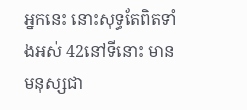អ្នកនេះ នោះសុទ្ធតែពិតទាំងអស់ 42នៅទីនោះ មានមនុស្សជា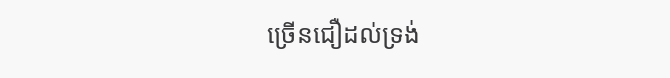ច្រើនជឿដល់ទ្រង់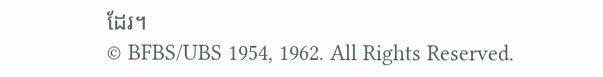ដែរ។
© BFBS/UBS 1954, 1962. All Rights Reserved.